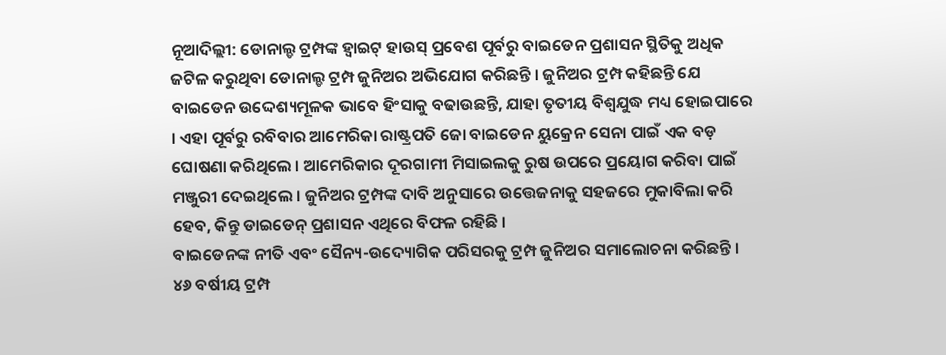ନୂଆଦିଲ୍ଲୀ: ଡୋନାଲ୍ଡ ଟ୍ରମ୍ପଙ୍କ ହ୍ୱାଇଟ୍ ହାଉସ୍ ପ୍ରବେଶ ପୂର୍ବରୁ ବାଇଡେନ ପ୍ରଶାସନ ସ୍ଥିତିକୁ ଅଧିକ ଜଟିଳ କରୁଥିବା ଡୋନାଲ୍ଡ ଟ୍ରମ୍ପ ଜୁନିଅର ଅଭିଯୋଗ କରିଛନ୍ତି । ଜୁନିଅର ଟ୍ରମ୍ପ କହିଛନ୍ତି ଯେ ବାଇଡେନ ଉଦ୍ଦେଶ୍ୟମୂଳକ ଭାବେ ହିଂସାକୁ ବଢାଉଛନ୍ତି, ଯାହା ତୃତୀୟ ବିଶ୍ୱଯୁଦ୍ଧ ମଧ୍ୟ ହୋଇପାରେ । ଏହା ପୂର୍ବରୁ ରବିବାର ଆମେରିକା ରାଷ୍ଟ୍ରପତି ଜୋ ବାଇଡେନ ୟୁକ୍ରେନ ସେନା ପାଇଁ ଏକ ବଡ଼ ଘୋଷଣା କରିଥିଲେ । ଆମେରିକାର ଦୂରଗାମୀ ମିସାଇଲକୁ ରୁଷ ଉପରେ ପ୍ରୟୋଗ କରିବା ପାଇଁ ମଞ୍ଜୁରୀ ଦେଇଥିଲେ । ଜୁନିଅର ଟ୍ରମ୍ପଙ୍କ ଦାବି ଅନୁସାରେ ଉତ୍ତେଜନାକୁ ସହଜରେ ମୁକାବିଲା କରି ହେବ, କିନ୍ତୁ ଡାଇଡେନ୍ ପ୍ରଶାସନ ଏଥିରେ ବିଫଳ ରହିଛି ।
ବାଇଡେନଙ୍କ ନୀତି ଏବଂ ସୈନ୍ୟ-ଉଦ୍ୟୋଗିକ ପରିସରକୁ ଟ୍ରମ୍ପ ଜୁନିଅର ସମାଲୋଚନା କରିଛନ୍ତି । ୪୬ ବର୍ଷୀୟ ଟ୍ରମ୍ପ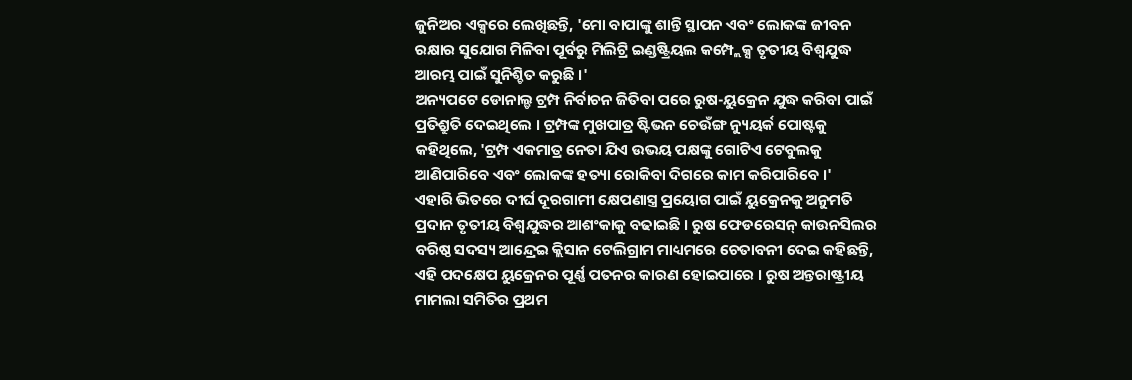ଜୁନିଅର ଏକ୍ସରେ ଲେଖିଛନ୍ତି, 'ମୋ ବାପାଙ୍କୁ ଶାନ୍ତି ସ୍ଥାପନ ଏବଂ ଲୋକଙ୍କ ଜୀବନ ରକ୍ଷାର ସୁଯୋଗ ମିଳିବା ପୂର୍ବରୁ ମିଲିଟ୍ରି ଇଣ୍ଡଷ୍ଟ୍ରିୟଲ କମ୍ପ୍ଲେକ୍ସ ତୃତୀୟ ବିଶ୍ୱଯୁଦ୍ଧ ଆରମ୍ଭ ପାଇଁ ସୁନିଶ୍ଚିତ କରୁଛି ।'
ଅନ୍ୟପଟେ ଡୋନାଲ୍ଡ ଟ୍ରମ୍ପ ନିର୍ବାଚନ ଜିତିବା ପରେ ରୁଷ-ୟୁକ୍ରେନ ଯୁଦ୍ଧ କରିବା ପାଇଁ ପ୍ରତିଶ୍ରୁତି ଦେଇଥିଲେ । ଟ୍ରମ୍ପଙ୍କ ମୁଖପାତ୍ର ଷ୍ଟିଭନ ଚେଉଁଙ୍ଗ ନ୍ୟୁୟର୍କ ପୋଷ୍ଟକୁ କହିଥିଲେ, 'ଟ୍ରମ୍ପ ଏକମାତ୍ର ନେତା ଯିଏ ଉଭୟ ପକ୍ଷଙ୍କୁ ଗୋଟିଏ ଟେବୁଲକୁ ଆଣିପାରିବେ ଏବଂ ଲୋକଙ୍କ ହତ୍ୟା ରୋକିବା ଦିଗରେ କାମ କରିପାରିବେ ।'
ଏହାରି ଭିତରେ ଦୀର୍ଘ ଦୂରଗାମୀ କ୍ଷେପଣାସ୍ତ୍ର ପ୍ରୟୋଗ ପାଇଁ ୟୁକ୍ରେନକୁ ଅନୁମତି ପ୍ରଦାନ ତୃତୀୟ ବିଶ୍ୱଯୁଦ୍ଧର ଆଶଂକାକୁ ବଢାଇଛି । ରୁଷ ଫେଡରେସନ୍ କାଉନସିଲର ବରିଷ୍ଠ ସଦସ୍ୟ ଆନ୍ଦ୍ରେଇ କ୍ଲିସାନ ଟେଲିଗ୍ରାମ ମାଧ୍ୟମରେ ଚେତାବନୀ ଦେଇ କହିଛନ୍ତି, ଏହି ପଦକ୍ଷେପ ୟୁକ୍ରେନର ପୂର୍ଣ୍ଣ ପତନର କାରଣ ହୋଇପାରେ । ରୁଷ ଅନ୍ତରାଷ୍ଟ୍ରୀୟ ମାମଲା ସମିତିର ପ୍ରଥମ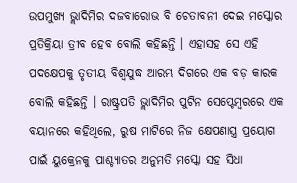ଉପମୁଖ୍ୟ ଭ୍ଲାଦିମିର ଦଜବାରୋଭ ବି ଚେତାବନୀ ଦେଇ ମସ୍କୋର ପ୍ରତିକ୍ରିୟା ତ୍ରୀବ ହେବ ବୋଲି କହିଛନ୍ତି । ଏହାସହ ସେ ଏହି ପଦକ୍ଷେପକୁ ତୃତୀୟ ବିଶ୍ୱଯୁଦ୍ଧ ଆରମ୍ଭ ଦିଗରେ ଏକ ବଡ଼ କାରକ ବୋଲି କହିଛନ୍ତି । ରାଷ୍ଟ୍ରପତି ଭ୍ଲାଦିମିର ପୁଟିନ ସେପ୍ଟେମ୍ୱରରେ ଏକ ବୟାନରେ କହିଥିଲେ, ରୁଷ ମାଟିରେ ନିଜ କ୍ଷେପଣାସ୍ତ୍ର ପ୍ରୟୋଗ ପାଇଁ ୟୁକ୍ରେନକୁ ପାଶ୍ଚ୍ୟାତର ଅନୁମତି ମସ୍କୋ ସହ ସିଧା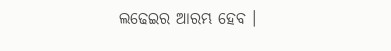ଲଢେଇର ଆରମ୍ଭ ହେବ ।